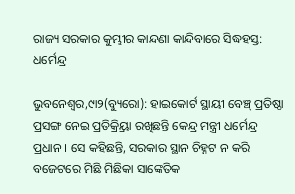ରାଜ୍ୟ ସରକାର କୁମ୍ଭୀର କାନ୍ଦଣା କାନ୍ଦିବାରେ ସିଦ୍ଧହସ୍ତ: ଧର୍ମେନ୍ଦ୍ର

ଭୁବନେଶ୍ୱର,୯ା୨(ବ୍ୟୁରୋ): ହାଇକୋର୍ଟ ସ୍ଥାୟୀ ବେଞ୍ଚ୍ ପ୍ରତିଷ୍ଠା ପ୍ରସଙ୍ଗ ନେଇ ପ୍ରତିକ୍ର୍ରିୟା ରଖିଛନ୍ତି କେନ୍ଦ୍ର ମନ୍ତ୍ରୀ ଧର୍ମେନ୍ଦ୍ର ପ୍ରଧାନ । ସେ କହିଛନ୍ତି, ସରକାର ସ୍ଥାନ ଚିହ୍ନଟ ନ କରି ବଜେଟରେ ମିଛି ମିଛିକା ସାଙ୍କେତିକ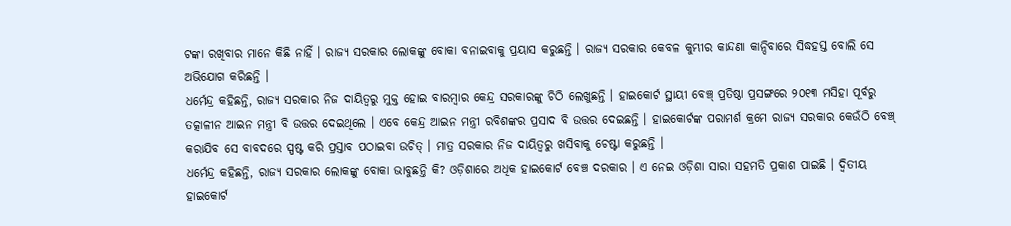ଟଙ୍କା ରଖିବାର ମାନେ କିଛି ନାହିଁ । ରାଜ୍ୟ ସରକାର ଲୋକଙ୍କୁ ବୋକା ବନାଇବାକୁ ପ୍ରୟାସ କରୁଛନ୍ତି । ରାଜ୍ୟ ସରକାର କେବଳ କୁମ୍ଭୀର କାନ୍ଦଣା କାନ୍ଦିବାରେ ସିଦ୍ଧହସ୍ତ ବୋଲି ସେ ଅଭିଯୋଗ କରିଛନ୍ତି ।
ଧର୍ମେନ୍ଦ୍ର କହିଛନ୍ତି, ରାଜ୍ୟ ସରକାର ନିଜ ଦାୟିତ୍ୱରୁ ମୁକ୍ତ ହୋଇ ବାରମ୍ବାର କେନ୍ଦ୍ର ସରକାରଙ୍କୁ ଚିଠି ଲେଖୁଛନ୍ତି । ହାଇକୋର୍ଟ ସ୍ଥାୟୀ ବେଞ୍ଚ୍ ପ୍ରତିଷ୍ଠା ପ୍ରସଙ୍ଗରେ ୨୦୧୩ ମସିହା ପୂର୍ବରୁ ତତ୍କାଳୀନ ଆଇନ ମନ୍ତ୍ରୀ ବି ଉତ୍ତର ଦେଇଥିଲେ । ଏବେ କେନ୍ଦ୍ର ଆଇନ ମନ୍ତ୍ରୀ ରବିଶଙ୍କର ପ୍ରସାଦ ବି ଉତ୍ତର ଦେଇଛନ୍ତି । ହାଇକୋର୍ଟଙ୍କ ପରାମର୍ଶ କ୍ରମେ ରାଜ୍ୟ ସରକାର କେଉଁଠି ବେଞ୍ଚ୍ କରାଯିବ ସେ ବାବଦରେ ସ୍ପଷ୍ଟ କରି ପ୍ରସ୍ତାବ ପଠାଇବା ଉଚିତ୍ । ମାତ୍ର ସରକାର ନିଜ ଦାୟିତ୍ୱରୁ ଖସିବାକୁ ଚେଷ୍ଟା କରୁଛନ୍ତି ।
ଧର୍ମେନ୍ଦ୍ର କହିଛନ୍ତି, ରାଜ୍ୟ ସରକାର ଲୋକଙ୍କୁ ବୋକା ଭାବୁଛନ୍ତି କି? ଓଡ଼ିଶାରେ ଅଧିକ ହାଇକୋର୍ଟ ବେଞ୍ଚ ଦରକାର । ଏ ନେଇ ଓଡ଼ିଶା ସାରା ସହମତି ପ୍ରକାଶ ପାଇଛି । ଦ୍ୱିତୀୟ ହାଇକୋର୍ଟ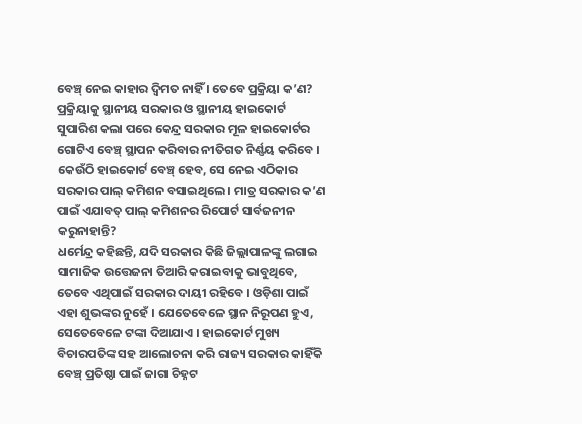ବେଞ୍ଚ୍ ନେଇ କାହାର ଦ୍ୱିମତ ନାହିଁ । ତେବେ ପ୍ରକ୍ରିୟା କ’ଣ? ପ୍ରକ୍ରିୟାକୁ ସ୍ଥାନୀୟ ସରକାର ଓ ସ୍ଥାନୀୟ ହାଇକୋର୍ଟ ସୁପାରିଶ କଲା ପରେ କେନ୍ଦ୍ର ସରକାର ମୂଳ ହାଇକୋର୍ଟର ଗୋଟିଏ ବେଞ୍ଚ୍ ସ୍ଥାପନ କରିବାର ନୀତିଗତ ନିର୍ଣ୍ଣୟ କରିବେ । କେଉଁଠି ହାଇକୋର୍ଟ ବେଞ୍ଚ୍ ହେବ, ସେ ନେଇ ଏଠିକାର ସରକାର ପାଲ୍ କମିଶନ ବସାଇଥିଲେ । ମାତ୍ର ସରକାର କ’ଣ ପାଇଁ ଏଯାବତ୍ ପାଲ୍ କମିଶନର ରିପୋର୍ଟ ସାର୍ବଜନୀନ କରୁନାହାନ୍ତି?
ଧର୍ମେନ୍ଦ୍ର କହିଛନ୍ତି, ଯଦି ସରକାର କିଛି ଜିଲ୍ଲାପାଳଙ୍କୁ ଲଗାଇ ସାମାଜିକ ଉତ୍ତେଜନା ତିଆରି କରାଇବାକୁ ଭାବୁଥିବେ, ତେବେ ଏଥିପାଇଁ ସରକାର ଦାୟୀ ରହିବେ । ଓଡ଼ିଶା ପାଇଁ ଏହା ଶୁଭଙ୍କର ନୁହେଁ । ଯେତେବେଳେ ସ୍ଥାନ ନିରୂପଣ ହୁଏ, ସେତେବେଳେ ଟଙ୍କା ଦିଆଯାଏ । ହାଇକୋର୍ଟ ମୁଖ୍ୟ ବିଚାରପତିଙ୍କ ସହ ଆଲୋଚନା କରି ରାଜ୍ୟ ସରକାର କାହିଁକି ବେଞ୍ଚ୍ ପ୍ରତିଷ୍ଠା ପାଇଁ ଜାଗା ଚିହ୍ନଟ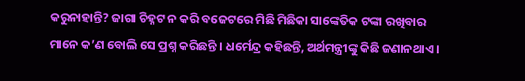କରୁନାହାନ୍ତି? ଜାଗା ଚିହ୍ନଟ ନ କରି ବଜେଟରେ ମିଛି ମିଛିକା ସାଙ୍କେତିକ ଟଙ୍କା ରଖିବାର ମାନେ କ’ଣ ବୋଲି ସେ ପ୍ରଶ୍ନ କରିଛନ୍ତି । ଧର୍ମେନ୍ଦ୍ର କହିଛନ୍ତି, ଅର୍ଥମନ୍ତ୍ରୀଙ୍କୁ କିଛି ଜଣାନଥାଏ ।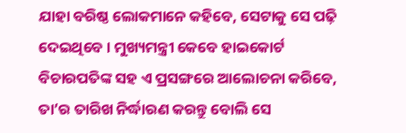ଯାହା ବରିଷ୍ଠ ଲୋକମାନେ କହିବେ, ସେଟାକୁ ସେ ପଢ଼ି ଦେଇଥିବେ । ମୁଖ୍ୟମନ୍ତ୍ରୀ କେବେ ହାଇକୋର୍ଟ ବିଚାରପତିଙ୍କ ସହ ଏ ପ୍ରସଙ୍ଗରେ ଆଲୋଚନା କରିବେ, ତା’ର ତାରିଖ ନିର୍ଦ୍ଧାରଣ କରନ୍ତୁ ବୋଲି ସେ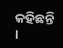କହିଛନ୍ତି ।